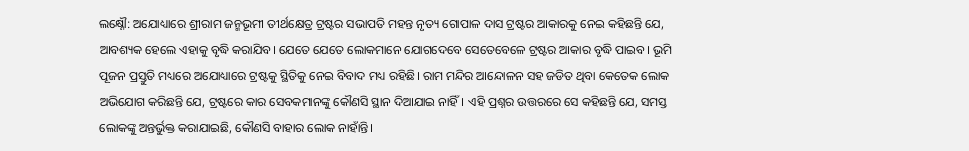ଲକ୍ଷ୍ନୌ: ଅଯୋଧ୍ୟାରେ ଶ୍ରୀରାମ ଜନ୍ମଭୂମୀ ତୀର୍ଥକ୍ଷେତ୍ର ଟ୍ରଷ୍ଟର ସଭାପତି ମହନ୍ତ ନୃତ୍ୟ ଗୋପାଳ ଦାସ ଟ୍ରଷ୍ଟର ଆକାରକୁ ନେଇ କହିଛନ୍ତି ଯେ, ଆବଶ୍ୟକ ହେଲେ ଏହାକୁ ବୃଦ୍ଧି କରାଯିବ। ଯେତେ ଯେତେ ଲୋକମାନେ ଯୋଗଦେବେ ସେତେବେଳେ ଟ୍ରଷ୍ଟର ଆକାର ବୃଦ୍ଧି ପାଇବ। ଭୂମି ପୂଜନ ପ୍ରସ୍ତୁତି ମଧ୍ୟରେ ଅଯୋଧ୍ୟାରେ ଟ୍ରଷ୍ଟକୁ ସ୍ଥିତିକୁ ନେଇ ବିବାଦ ମଧ୍ୟ ରହିଛି। ରାମ ମନ୍ଦିର ଆନ୍ଦୋଳନ ସହ ଜଡିତ ଥିବା କେତେକ ଲୋକ ଅଭିଯୋଗ କରିଛନ୍ତି ଯେ, ଟ୍ରଷ୍ଟରେ କାର ସେବକମାନଙ୍କୁ କୌଣସି ସ୍ଥାନ ଦିଆଯାଇ ନାହିଁ। ଏହି ପ୍ରଶ୍ନର ଉତ୍ତରରେ ସେ କହିଛନ୍ତି ଯେ, ସମସ୍ତ ଲୋକଙ୍କୁ ଅନ୍ତର୍ଭୁକ୍ତ କରାଯାଇଛି, କୌଣସି ବାହାର ଲୋକ ନାହାଁନ୍ତି।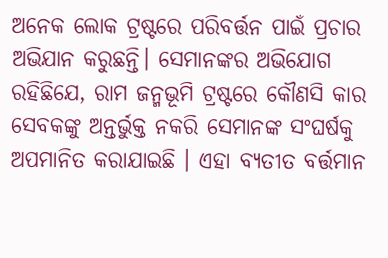ଅନେକ ଲୋକ ଟ୍ରଷ୍ଟରେ ପରିବର୍ତ୍ତନ ପାଇଁ ପ୍ରଚାର ଅଭିଯାନ କରୁଛନ୍ତି। ସେମାନଙ୍କର ଅଭିଯୋଗ ରହିଛିଯେ, ରାମ ଜନ୍ମଭୂମି ଟ୍ରଷ୍ଟରେ କୌଣସି କାର ସେବକଙ୍କୁ ଅନ୍ତର୍ଭୁକ୍ତ ନକରି ସେମାନଙ୍କ ସଂଘର୍ଷକୁ ଅପମାନିତ କରାଯାଇଛି । ଏହା ବ୍ୟତୀତ ବର୍ତ୍ତମାନ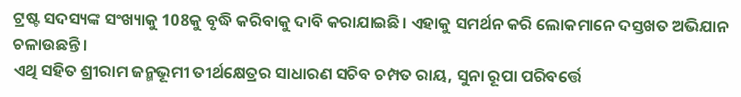ଟ୍ରଷ୍ଟ ସଦସ୍ୟଙ୍କ ସଂଖ୍ୟାକୁ 108କୁ ବୃଦ୍ଧି କରିବାକୁ ଦାବି କରାଯାଇଛି। ଏହାକୁ ସମର୍ଥନ କରି ଲୋକମାନେ ଦସ୍ତଖତ ଅଭିଯାନ ଚଳାଉଛନ୍ତି।
ଏଥି ସହିତ ଶ୍ରୀରାମ ଜନ୍ମଭୂମୀ ତୀର୍ଥକ୍ଷେତ୍ରର ସାଧାରଣ ସଚିବ ଚମ୍ପତ ରାୟ, ସୁନା ରୂପା ପରିବର୍ତ୍ତେ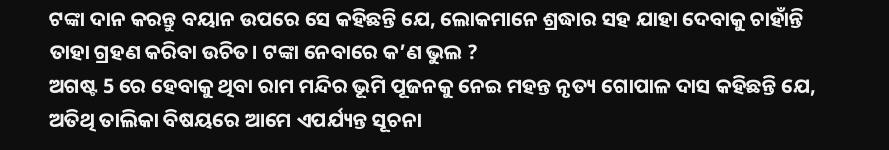ଟଙ୍କା ଦାନ କରନ୍ତୁ ବୟାନ ଉପରେ ସେ କହିଛନ୍ତି ଯେ, ଲୋକମାନେ ଶ୍ରଦ୍ଧାର ସହ ଯାହା ଦେବାକୁ ଚାହାଁନ୍ତି ତାହା ଗ୍ରହଣ କରିବା ଉଚିତ। ଟଙ୍କା ନେବାରେ କ’ଣ ଭୁଲ ?
ଅଗଷ୍ଟ 5 ରେ ହେବାକୁ ଥିବା ରାମ ମନ୍ଦିର ଭୂମି ପୂଜନକୁ ନେଇ ମହନ୍ତ ନୃତ୍ୟ ଗୋପାଳ ଦାସ କହିଛନ୍ତି ଯେ, ଅତିଥି ତାଲିକା ବିଷୟରେ ଆମେ ଏପର୍ଯ୍ୟନ୍ତ ସୂଚନା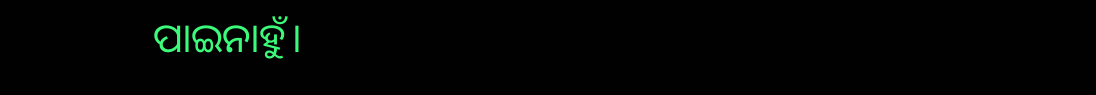ପାଇନାହୁଁ।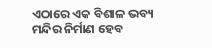ଏଠାରେ ଏକ ବିଶାଳ ଭବ୍ୟ ମନ୍ଦିର ନିର୍ମାଣ ହେବ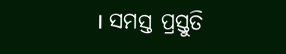। ସମସ୍ତ ପ୍ରସ୍ତୁତି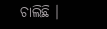ଚାଲିଛି ।